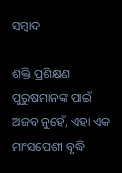ସମ୍ବାଦ

ଶକ୍ତି ପ୍ରଶିକ୍ଷଣ ପୁରୁଷମାନଙ୍କ ପାଇଁ ଅଜବ ନୁହେଁ, ଏହା ଏକ ମାଂସପେଶୀ ବୃଦ୍ଧି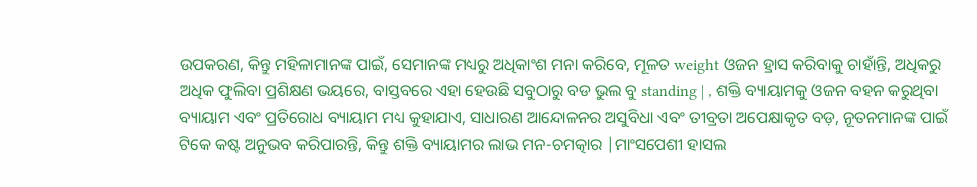ଉପକରଣ, କିନ୍ତୁ ମହିଳାମାନଙ୍କ ପାଇଁ, ସେମାନଙ୍କ ମଧ୍ୟରୁ ଅଧିକାଂଶ ମନା କରିବେ, ମୂଳତ weight ଓଜନ ହ୍ରାସ କରିବାକୁ ଚାହାଁନ୍ତି, ଅଧିକରୁ ଅଧିକ ଫୁଲିବା ପ୍ରଶିକ୍ଷଣ ଭୟରେ, ବାସ୍ତବରେ ଏହା ହେଉଛି ସବୁଠାରୁ ବଡ ଭୁଲ ବୁ standing | , ଶକ୍ତି ବ୍ୟାୟାମକୁ ଓଜନ ବହନ କରୁଥିବା ବ୍ୟାୟାମ ଏବଂ ପ୍ରତିରୋଧ ବ୍ୟାୟାମ ମଧ୍ୟ କୁହାଯାଏ, ସାଧାରଣ ଆନ୍ଦୋଳନର ଅସୁବିଧା ଏବଂ ତୀବ୍ରତା ଅପେକ୍ଷାକୃତ ବଡ଼, ନୂତନମାନଙ୍କ ପାଇଁ ଟିକେ କଷ୍ଟ ଅନୁଭବ କରିପାରନ୍ତି, କିନ୍ତୁ ଶକ୍ତି ବ୍ୟାୟାମର ଲାଭ ମନ-ଚମତ୍କାର |ମାଂସପେଶୀ ହାସଲ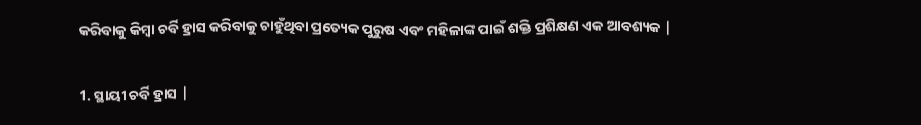କରିବାକୁ କିମ୍ବା ଚର୍ବି ହ୍ରାସ କରିବାକୁ ଚାହୁଁଥିବା ପ୍ରତ୍ୟେକ ପୁରୁଷ ଏବଂ ମହିଳାଙ୍କ ପାଇଁ ଶକ୍ତି ପ୍ରଶିକ୍ଷଣ ଏକ ଆବଶ୍ୟକ |

1. ସ୍ଥାୟୀ ଚର୍ବି ହ୍ରାସ |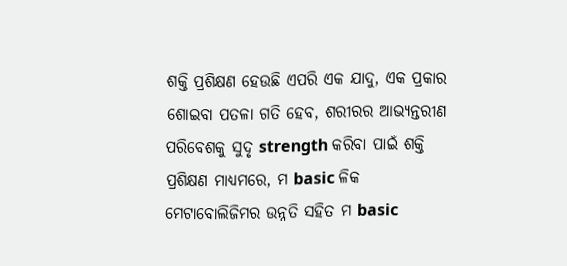ଶକ୍ତି ପ୍ରଶିକ୍ଷଣ ହେଉଛି ଏପରି ଏକ ଯାଦୁ, ଏକ ପ୍ରକାର ଶୋଇବା ପତଳା ଗତି ହେବ, ଶରୀରର ଆଭ୍ୟନ୍ତରୀଣ ପରିବେଶକୁ ସୁଦୃ strength କରିବା ପାଇଁ ଶକ୍ତି ପ୍ରଶିକ୍ଷଣ ମାଧ୍ୟମରେ, ମ basic ଳିକ ମେଟାବୋଲିଜିମର ଉନ୍ନତି ସହିତ ମ basic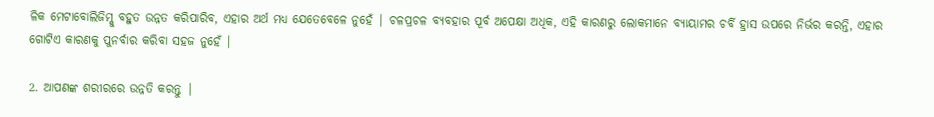ଳିକ ମେଟାବୋଲିଜିମ୍କୁ ବହୁତ ଉନ୍ନତ କରିପାରିବ, ଏହାର ଅର୍ଥ ମଧ୍ୟ ଯେତେବେଳେ ନୁହେଁ | ଚଳପ୍ରଚଳ ବ୍ୟବହାର ପୂର୍ବ ଅପେକ୍ଷା ଅଧିକ, ଏହି କାରଣରୁ ଲୋକମାନେ ବ୍ୟାୟାମର ଚର୍ବି ହ୍ରାସ ଉପରେ ନିର୍ଭର କରନ୍ତି, ଏହାର ଗୋଟିଏ କାରଣକୁ ପୁନର୍ବାର କରିବା ସହଜ ନୁହେଁ |

2. ଆପଣଙ୍କ ଶରୀରରେ ଉନ୍ନତି କରନ୍ତୁ |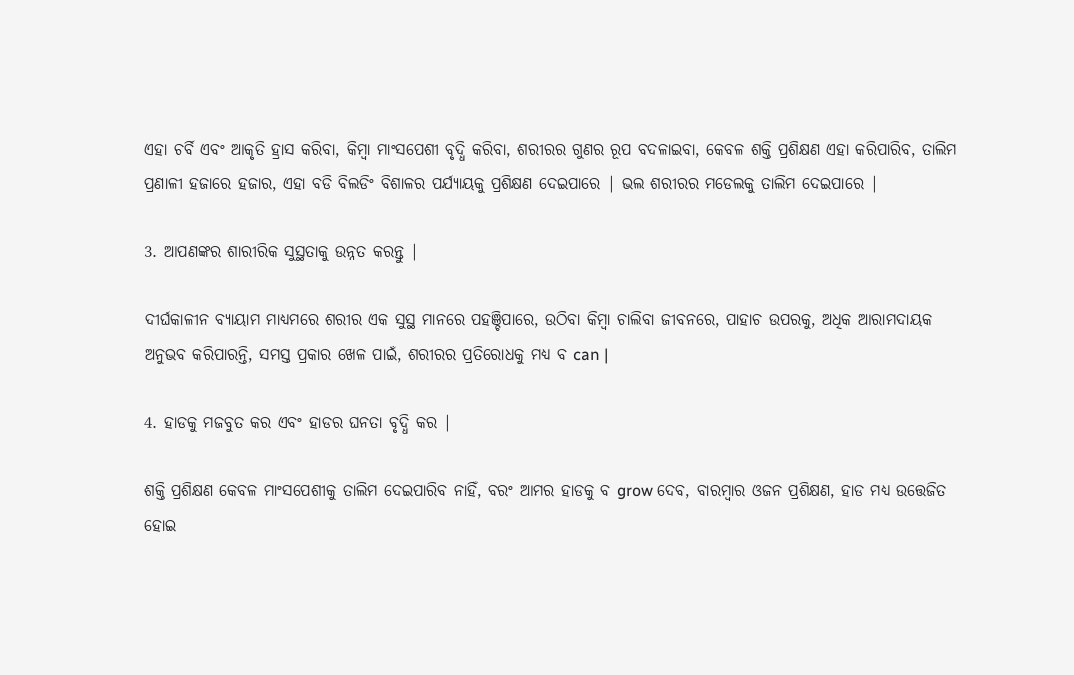ଏହା ଚର୍ବି ଏବଂ ଆକୃତି ହ୍ରାସ କରିବା, କିମ୍ବା ମାଂସପେଶୀ ବୃଦ୍ଧି କରିବା, ଶରୀରର ଗୁଣର ରୂପ ବଦଳାଇବା, କେବଳ ଶକ୍ତି ପ୍ରଶିକ୍ଷଣ ଏହା କରିପାରିବ, ତାଲିମ ପ୍ରଣାଳୀ ହଜାରେ ହଜାର, ଏହା ବଡି ବିଲଡିଂ ବିଶାଳର ପର୍ଯ୍ୟାୟକୁ ପ୍ରଶିକ୍ଷଣ ଦେଇପାରେ | ଭଲ ଶରୀରର ମଡେଲକୁ ତାଲିମ ଦେଇପାରେ |

3. ଆପଣଙ୍କର ଶାରୀରିକ ସୁସ୍ଥତାକୁ ଉନ୍ନତ କରନ୍ତୁ |

ଦୀର୍ଘକାଳୀନ ବ୍ୟାୟାମ ମାଧ୍ୟମରେ ଶରୀର ଏକ ସୁସ୍ଥ ମାନରେ ପହଞ୍ଚିପାରେ, ଉଠିବା କିମ୍ବା ଚାଲିବା ଜୀବନରେ, ପାହାଚ ଉପରକୁ, ଅଧିକ ଆରାମଦାୟକ ଅନୁଭବ କରିପାରନ୍ତି, ସମସ୍ତ ପ୍ରକାର ଖେଳ ପାଇଁ, ଶରୀରର ପ୍ରତିରୋଧକୁ ମଧ୍ୟ ବ can |

4. ହାଡକୁ ମଜବୁତ କର ଏବଂ ହାଡର ଘନତା ବୃଦ୍ଧି କର |

ଶକ୍ତି ପ୍ରଶିକ୍ଷଣ କେବଳ ମାଂସପେଶୀକୁ ତାଲିମ ଦେଇପାରିବ ନାହିଁ, ବରଂ ଆମର ହାଡକୁ ବ grow ଦେବ, ବାରମ୍ବାର ଓଜନ ପ୍ରଶିକ୍ଷଣ, ହାଡ ମଧ୍ୟ ଉତ୍ତେଜିତ ହୋଇ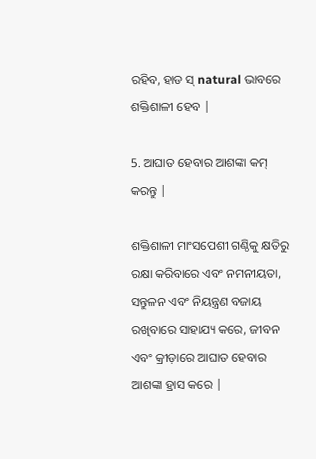ରହିବ, ହାଡ ସ୍ natural ଭାବରେ ଶକ୍ତିଶାଳୀ ହେବ |

5. ଆଘାତ ହେବାର ଆଶଙ୍କା କମ୍ କରନ୍ତୁ |

ଶକ୍ତିଶାଳୀ ମାଂସପେଶୀ ଗଣ୍ଠିକୁ କ୍ଷତିରୁ ରକ୍ଷା କରିବାରେ ଏବଂ ନମନୀୟତା, ସନ୍ତୁଳନ ଏବଂ ନିୟନ୍ତ୍ରଣ ବଜାୟ ରଖିବାରେ ସାହାଯ୍ୟ କରେ, ଜୀବନ ଏବଂ କ୍ରୀଡ଼ାରେ ଆଘାତ ହେବାର ଆଶଙ୍କା ହ୍ରାସ କରେ |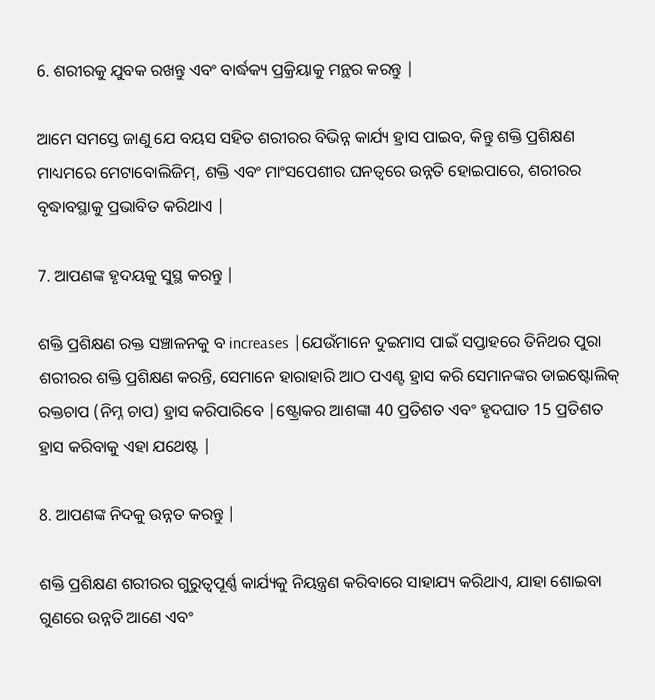6. ଶରୀରକୁ ଯୁବକ ରଖନ୍ତୁ ଏବଂ ବାର୍ଦ୍ଧକ୍ୟ ପ୍ରକ୍ରିୟାକୁ ମନ୍ଥର କରନ୍ତୁ |

ଆମେ ସମସ୍ତେ ଜାଣୁ ଯେ ବୟସ ସହିତ ଶରୀରର ବିଭିନ୍ନ କାର୍ଯ୍ୟ ହ୍ରାସ ପାଇବ, କିନ୍ତୁ ଶକ୍ତି ପ୍ରଶିକ୍ଷଣ ମାଧ୍ୟମରେ ମେଟାବୋଲିଜିମ୍, ଶକ୍ତି ଏବଂ ମାଂସପେଶୀର ଘନତ୍ୱରେ ଉନ୍ନତି ହୋଇପାରେ, ଶରୀରର ବୃଦ୍ଧାବସ୍ଥାକୁ ପ୍ରଭାବିତ କରିଥାଏ |

7. ଆପଣଙ୍କ ହୃଦୟକୁ ସୁସ୍ଥ କରନ୍ତୁ |

ଶକ୍ତି ପ୍ରଶିକ୍ଷଣ ରକ୍ତ ସଞ୍ଚାଳନକୁ ବ increases |ଯେଉଁମାନେ ଦୁଇମାସ ପାଇଁ ସପ୍ତାହରେ ତିନିଥର ପୁରା ଶରୀରର ଶକ୍ତି ପ୍ରଶିକ୍ଷଣ କରନ୍ତି, ସେମାନେ ହାରାହାରି ଆଠ ପଏଣ୍ଟ ହ୍ରାସ କରି ସେମାନଙ୍କର ଡାଇଷ୍ଟୋଲିକ୍ ରକ୍ତଚାପ (ନିମ୍ନ ଚାପ) ହ୍ରାସ କରିପାରିବେ |ଷ୍ଟ୍ରୋକର ଆଶଙ୍କା 40 ପ୍ରତିଶତ ଏବଂ ହୃଦଘାତ 15 ପ୍ରତିଶତ ହ୍ରାସ କରିବାକୁ ଏହା ଯଥେଷ୍ଟ |

8. ଆପଣଙ୍କ ନିଦକୁ ଉନ୍ନତ କରନ୍ତୁ |

ଶକ୍ତି ପ୍ରଶିକ୍ଷଣ ଶରୀରର ଗୁରୁତ୍ୱପୂର୍ଣ୍ଣ କାର୍ଯ୍ୟକୁ ନିୟନ୍ତ୍ରଣ କରିବାରେ ସାହାଯ୍ୟ କରିଥାଏ, ଯାହା ଶୋଇବା ଗୁଣରେ ଉନ୍ନତି ଆଣେ ଏବଂ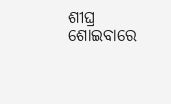ଶୀଘ୍ର ଶୋଇବାରେ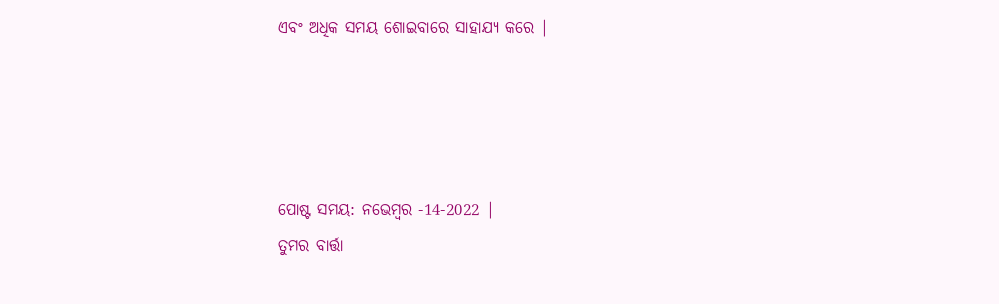ଏବଂ ଅଧିକ ସମୟ ଶୋଇବାରେ ସାହାଯ୍ୟ କରେ |




ପୋଷ୍ଟ ସମୟ: ନଭେମ୍ବର -14-2022 |
ତୁମର ବାର୍ତ୍ତା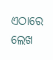ଏଠାରେ ଲେଖ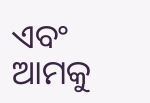ଏବଂ ଆମକୁ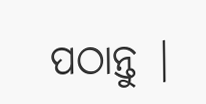ପଠାନ୍ତୁ |